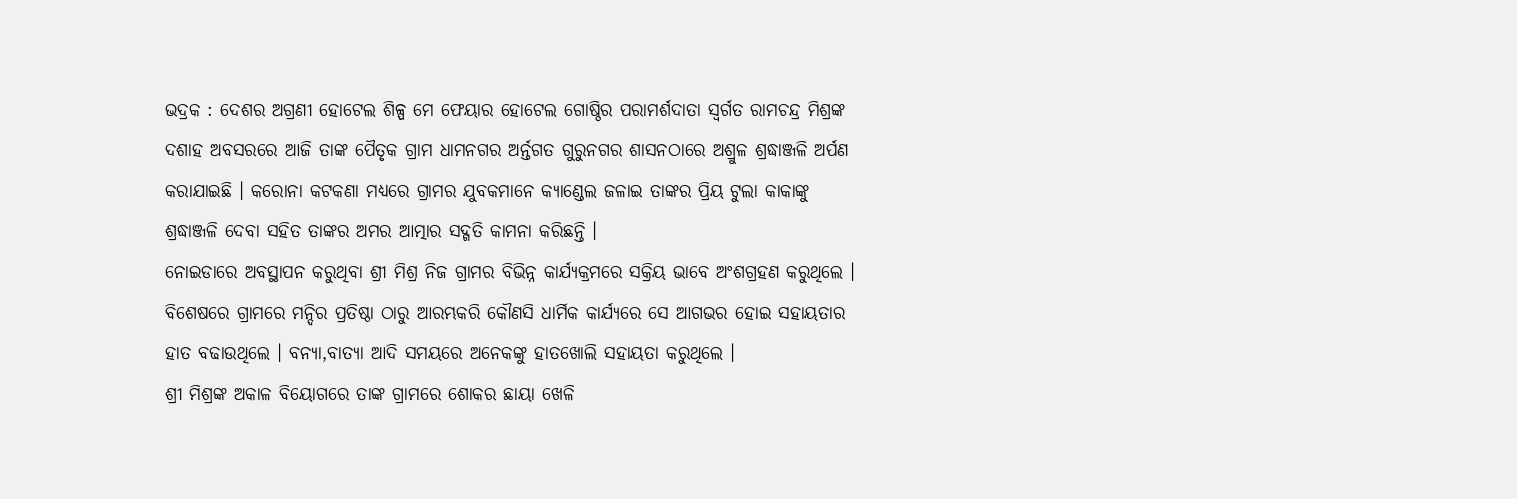ଭଦ୍ରକ : ଦେଶର ଅଗ୍ରଣୀ ହୋଟେଲ ଶିଳ୍ପ ମେ ଫେୟାର ହୋଟେଲ ଗୋଷ୍ଠିର ପରାମର୍ଶଦାତା ସ୍ୱର୍ଗତ ରାମଚନ୍ଦ୍ର ମିଶ୍ରଙ୍କ ଦଶାହ ଅବସରରେ ଆଜି ତାଙ୍କ ପୈତୃକ ଗ୍ରାମ ଧାମନଗର ଅର୍ନ୍ତଗତ ଗୁରୁନଗର ଶାସନଠାରେ ଅଶ୍ରୁଳ ଶ୍ରଦ୍ଧାଞ୍ଜଳି ଅର୍ପଣ କରାଯାଇଛି । କରୋନା କଟକଣା ମଧ୍ୟରେ ଗ୍ରାମର ଯୁବକମାନେ କ୍ୟାଣ୍ଡେଲ ଜଳାଇ ତାଙ୍କର ପ୍ରିୟ ଟୁଲା କାକାଙ୍କୁ ଶ୍ରଦ୍ଧାଞ୍ଜଳି ଦେବା ସହିତ ତାଙ୍କର ଅମର ଆତ୍ମାର ସଦ୍ଗତି କାମନା କରିଛନ୍ତି ।
ନୋଇଡାରେ ଅବସ୍ଥାପନ କରୁଥିବା ଶ୍ରୀ ମିଶ୍ର ନିଜ ଗ୍ରାମର ବିଭିନ୍ନ କାର୍ଯ୍ୟକ୍ରମରେ ସକ୍ରିୟ ଭାବେ ଅଂଶଗ୍ରହଣ କରୁଥିଲେ । ବିଶେଷରେ ଗ୍ରାମରେ ମନ୍ଦିର ପ୍ରତିଷ୍ଠା ଠାରୁ ଆରମ୍ଭକରି କୌଣସି ଧାର୍ମିକ କାର୍ଯ୍ୟରେ ସେ ଆଗଭର ହୋଇ ସହାୟତାର ହାତ ବଢାଉଥିଲେ । ବନ୍ୟା,ବାତ୍ୟା ଆଦି ସମୟରେ ଅନେକଙ୍କୁ ହାତଖୋଲି ସହାୟତା କରୁଥିଲେ ।
ଶ୍ରୀ ମିଶ୍ରଙ୍କ ଅକାଳ ବିୟୋଗରେ ତାଙ୍କ ଗ୍ରାମରେ ଶୋକର ଛାୟା ଖେଳି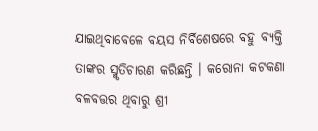ଯାଇଥିବାବେଳେ ବୟସ ନିର୍ବିଶେଷରେ ବହୁ ବ୍ୟକ୍ତି ତାଙ୍କର ସ୍ମୃତିଚାରଣ କରିଛନ୍ତି । କରୋନା କଟକଣା ବଳବତ୍ତର ଥିବାରୁ ଶ୍ରୀ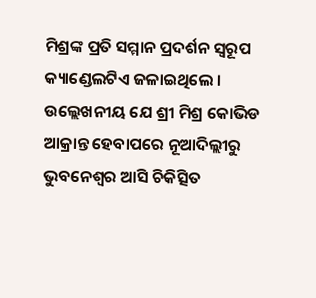ମିଶ୍ରଙ୍କ ପ୍ରତି ସମ୍ମାନ ପ୍ରଦର୍ଶନ ସ୍ୱରୂପ କ୍ୟାଣ୍ଡେଲଟିଏ ଜଳାଇଥିଲେ ।
ଉଲ୍ଲେଖନୀୟ ଯେ ଶ୍ରୀ ମିଶ୍ର କୋଭିଡ ଆକ୍ରାନ୍ତ ହେବାପରେ ନୂଆଦିଲ୍ଲୀରୁ ଭୁବନେଶ୍ୱର ଆସି ଚିକିତ୍ସିତ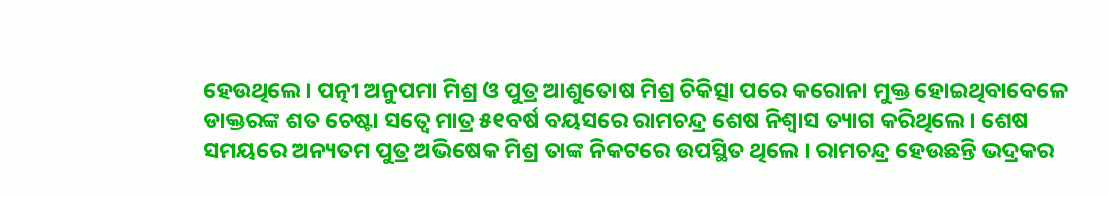ହେଉଥିଲେ । ପତ୍ନୀ ଅନୁପମା ମିଶ୍ର ଓ ପୁତ୍ର ଆଶୁତୋଷ ମିଶ୍ର ଚିକିତ୍ସା ପରେ କରୋନା ମୁକ୍ତ ହୋଇଥିବାବେଳେ ଡାକ୍ତରଙ୍କ ଶତ ଚେଷ୍ଟା ସତ୍ୱେ ମାତ୍ର ୫୧ବର୍ଷ ବୟସରେ ରାମଚନ୍ଦ୍ର ଶେଷ ନିଶ୍ୱାସ ତ୍ୟାଗ କରିଥିଲେ । ଶେଷ ସମୟରେ ଅନ୍ୟତମ ପୁତ୍ର ଅଭିଷେକ ମିଶ୍ର ତାଙ୍କ ନିକଟରେ ଉପସ୍ଥିତ ଥିଲେ । ରାମଚନ୍ଦ୍ର ହେଉଛନ୍ତି ଭଦ୍ରକର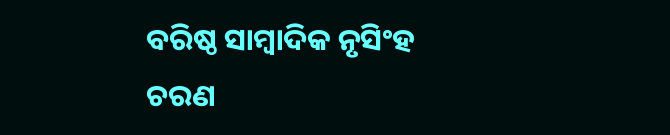ବରିଷ୍ଠ ସାମ୍ବାଦିକ ନୃସିଂହ ଚରଣ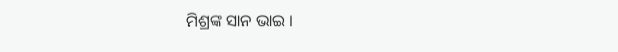ମିଶ୍ରଙ୍କ ସାନ ଭାଇ ।